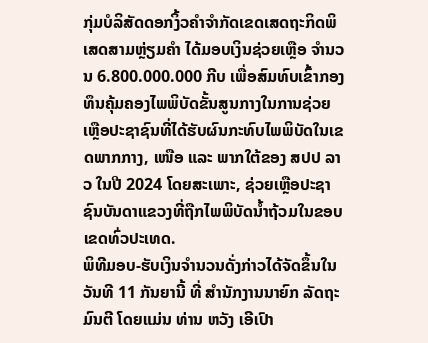ກຸ່ມບໍລິສັດດອກງິ້ວຄຳຈຳກັດເຂດເສດຖະກິດພິເສດສາມຫຼ່ຽມຄຳ ໄດ້ມອບເງິນຊ່ວຍເຫຼືອ ຈຳນວນ 6.800.000.000 ກີບ ເພື່ອສົມທົບເຂົ້າກອງທຶນຄຸ້ມຄອງໄພພິບັດຂັ້ນສູນກາງໃນການຊ່ວຍເຫຼືອປະຊາຊົນທີ່ໄດ້ຮັບຜົນກະທົບໄພພິບັດໃນເຂດພາກກາງ, ເໜືອ ແລະ ພາກໃຕ້ຂອງ ສປປ ລາວ ໃນປີ 2024 ໂດຍສະເພາະ, ຊ່ວຍເຫຼືອປະຊາຊົນບັນດາແຂວງທີ່ຖືກໄພພິບັດນໍ້າຖ້ວມໃນຂອບເຂດທົ່ວປະເທດ.
ພິທີມອບ-ຮັບເງິນຈຳນວນດັ່ງກ່າວໄດ້ຈັດຂຶ້ນໃນວັນທີ 11 ກັນຍານີ້ ທີ່ ສຳນັກງານນາຍົກ ລັດຖະມົນຕີ ໂດຍແມ່ນ ທ່ານ ຫວັງ ເອີເປົາ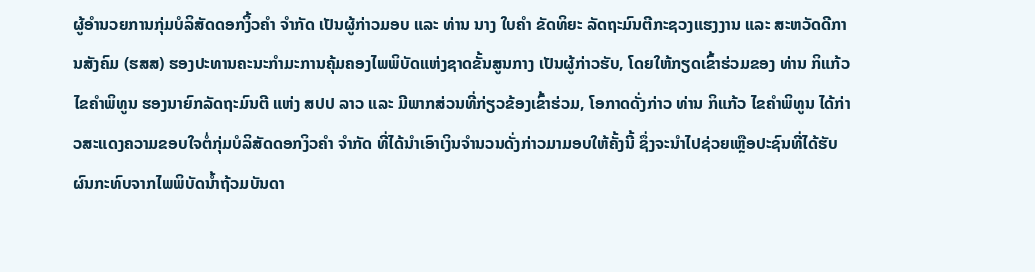ຜູ້ອຳນວຍການກຸ່ມບໍລິສັດດອກງິ້ວຄຳ ຈຳກັດ ເປັນຜູ້ກ່າວມອບ ແລະ ທ່ານ ນາງ ໃບຄຳ ຂັດທິຍະ ລັດຖະມົນຕີກະຊວງແຮງງານ ແລະ ສະຫວັດດີການສັງຄົມ (ຮສສ) ຮອງປະທານຄະນະກຳມະການຄຸ້ມຄອງໄພພິບັດແຫ່ງຊາດຂັ້ນສູນກາງ ເປັນຜູ້ກ່າວຮັບ, ໂດຍໃຫ້ກຽດເຂົ້າຮ່ວມຂອງ ທ່ານ ກິແກ້ວ ໄຂຄຳພິທູນ ຮອງນາຍົກລັດຖະມົນຕີ ແຫ່ງ ສປປ ລາວ ແລະ ມີພາກສ່ວນທີ່ກ່ຽວຂ້ອງເຂົ້າຮ່ວມ, ໂອກາດດັ່ງກ່າວ ທ່ານ ກິແກ້ວ ໄຂຄຳພິທູນ ໄດ້ກ່າວສະແດງຄວາມຂອບໃຈຕໍ່ກຸ່ມບໍລິສັດດອກງິວຄຳ ຈຳກັດ ທີ່ໄດ້ນຳເອົາເງິນຈຳນວນດັ່ງກ່າວມາມອບໃຫ້ຄັ້ງນີ້ ຊຶ່ງຈະນຳໄປຊ່ວຍເຫຼືອປະຊົນທີ່ໄດ້ຮັບຜົນກະທົບຈາກໄພພິບັດນໍ້າຖ້ວມບັນດາ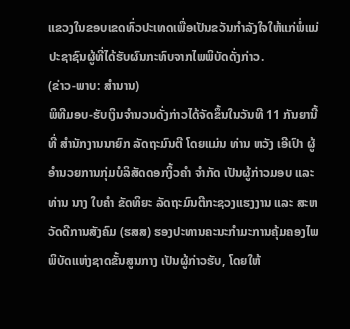ແຂວງໃນຂອບເຂດທົ່ວປະເທດເພື່ອເປັນຂວັນກຳລັງໃຈໃຫ້ແກ່ພໍ່ແມ່ປະຊາຊົນຜູ້ທີ່ໄດ້ຮັບຜົນກະທົບຈາກໄພພິບັດດັ່ງກ່າວ.
(ຂ່າວ-ພາບ: ສຳນານ)
ພິທີມອບ-ຮັບເງິນຈຳນວນດັ່ງກ່າວໄດ້ຈັດຂຶ້ນໃນວັນທີ 11 ກັນຍານີ້ ທີ່ ສຳນັກງານນາຍົກ ລັດຖະມົນຕີ ໂດຍແມ່ນ ທ່ານ ຫວັງ ເອີເປົາ ຜູ້ອຳນວຍການກຸ່ມບໍລິສັດດອກງິ້ວຄຳ ຈຳກັດ ເປັນຜູ້ກ່າວມອບ ແລະ ທ່ານ ນາງ ໃບຄຳ ຂັດທິຍະ ລັດຖະມົນຕີກະຊວງແຮງງານ ແລະ ສະຫວັດດີການສັງຄົມ (ຮສສ) ຮອງປະທານຄະນະກຳມະການຄຸ້ມຄອງໄພພິບັດແຫ່ງຊາດຂັ້ນສູນກາງ ເປັນຜູ້ກ່າວຮັບ, ໂດຍໃຫ້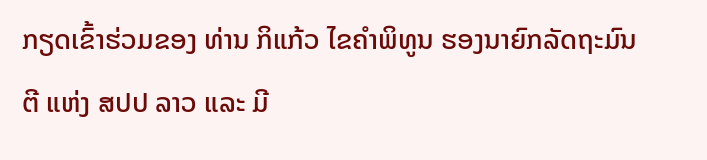ກຽດເຂົ້າຮ່ວມຂອງ ທ່ານ ກິແກ້ວ ໄຂຄຳພິທູນ ຮອງນາຍົກລັດຖະມົນຕີ ແຫ່ງ ສປປ ລາວ ແລະ ມີ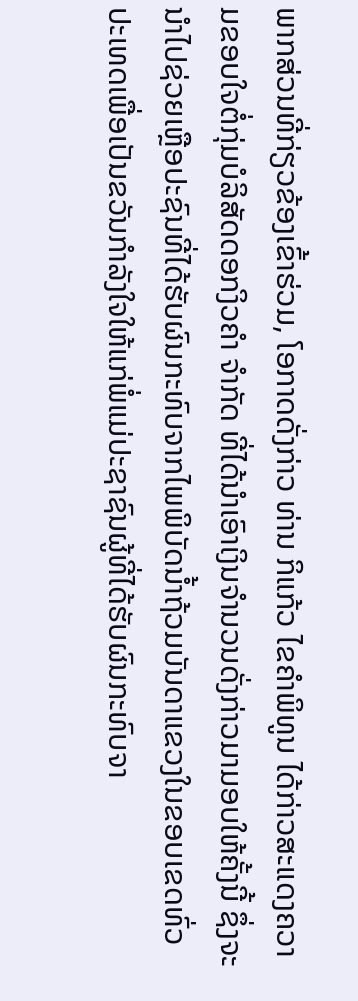ພາກສ່ວນທີ່ກ່ຽວຂ້ອງເຂົ້າຮ່ວມ, ໂອກາດດັ່ງກ່າວ ທ່ານ ກິແກ້ວ ໄຂຄຳພິທູນ ໄດ້ກ່າວສະແດງຄວາມຂອບໃຈຕໍ່ກຸ່ມບໍລິສັດດອກງິວຄຳ ຈຳກັດ ທີ່ໄດ້ນຳເອົາເງິນຈຳນວນດັ່ງກ່າວມາມອບໃຫ້ຄັ້ງນີ້ ຊຶ່ງຈະນຳໄປຊ່ວຍເຫຼືອປະຊົນທີ່ໄດ້ຮັບຜົນກະທົບຈາກໄພພິບັດນໍ້າຖ້ວມບັນດາແຂວງໃນຂອບເຂດທົ່ວປະເທດເພື່ອເປັນຂວັນກຳລັງໃຈໃຫ້ແກ່ພໍ່ແມ່ປະຊາຊົນຜູ້ທີ່ໄດ້ຮັບຜົນກະທົບຈາ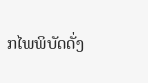ກໄພພິບັດດັ່ງ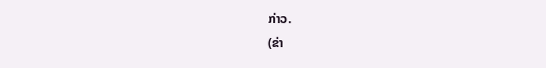ກ່າວ.
(ຂ່າ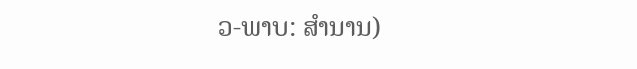ວ-ພາບ: ສຳນານ)